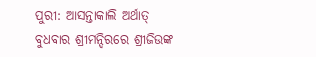ପୁରୀ: ଆସନ୍ତାକାଲି ଅର୍ଥାତ୍ ବୁଧବାର ଶ୍ରୀମନ୍ଦିରରେ ଶ୍ରୀଜିଉଙ୍କ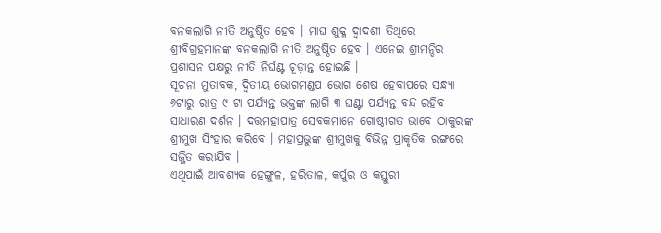ବନକଲାଗି ନୀତି ଅନୁଷ୍ଠିତ ହେବ । ମାଘ ଶୁକ୍ଳ ଦ୍ଵାଦଶୀ ତିଥିରେ ଶ୍ରୀବିଗ୍ରହମାନଙ୍କ ବନକଲାଗି ନୀତି ଅନୁଷ୍ଠିତ ହେବ । ଏନେଇ ଶ୍ରୀମନ୍ଦିର ପ୍ରଶାସନ ପକ୍ଷରୁ ନୀତି ନିର୍ଘଣ୍ଟ ଚୂଡ଼ାନ୍ତ ହୋଇଛି ।
ସୂଚନା ମୁତାବକ, ଦ୍ଵିତୀୟ ଭୋଗମଣ୍ଡପ ଭୋଗ ଶେଷ ହେବାପରେ ସନ୍ଧ୍ୟା ୬ଟାରୁ ରାତ୍ର ୯ ଟା ପର୍ଯ୍ୟନ୍ତ ଭକ୍ତଙ୍କ ଲାଗି ୩ ଘଣ୍ଟା ପର୍ଯ୍ୟନ୍ତ ବନ୍ଦ ରହିବ ସାଧାରଣ ଦର୍ଶନ । ଦତ୍ତମହାପାତ୍ର ସେବକମାନେ ଗୋଷ୍ଠୀଗତ ଭାବେ ଠାକୁରଙ୍କ ଶ୍ରୀମୁଖ ସିଂହାର କରିବେ । ମହାପ୍ରଭୁଙ୍କ ଶ୍ରୀମୁଖକୁ ବିଭିନ୍ନ ପ୍ରାକୃତିକ ରଙ୍ଗରେ ସଜ୍ଜିତ କରାଯିବ ।
ଏଥିପାଇଁ ଆବଶ୍ୟକ ହେଙ୍ଗୁଳ, ହରିତାଳ, କର୍ପୁର ଓ କସ୍ତୁରୀ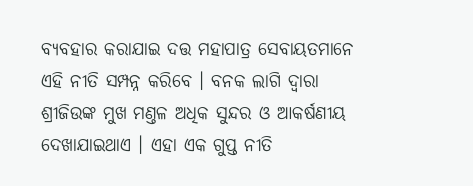ବ୍ୟବହାର କରାଯାଇ ଦତ୍ତ ମହାପାତ୍ର ସେବାୟତମାନେ ଏହି ନୀତି ସମ୍ପନ୍ନ କରିବେ । ବନକ ଲାଗି ଦ୍ୱାରା ଶ୍ରୀଜିଉଙ୍କ ମୁଖ ମଣ୍ତଳ ଅଧିକ ସୁନ୍ଦର ଓ ଆକର୍ଷଣୀୟ ଦେଖାଯାଇଥାଏ । ଏହା ଏକ ଗୁପ୍ତ ନୀତି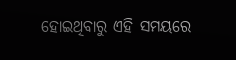ହୋଇଥିବାରୁ ଏହି ସମୟରେ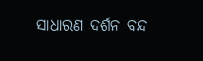ସାଧାରଣ ଦର୍ଶନ ବନ୍ଦ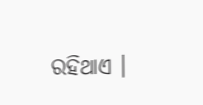ରହିଥାଏ ।